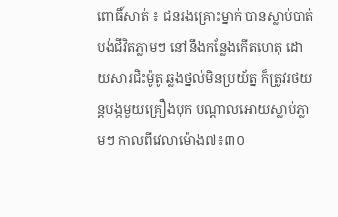ពោធិ៍សាត់ ៖ ជនរងគ្រោះម្នាក់ បានស្លាប់បាត់បង់ជីវិតភ្លាមៗ នៅនឹងកន្លែងកើតហេតុ ដោយសារជិះម៉ូតូ ឆ្លងថ្នល់មិនប្រយ័ត្ន ក៏ត្រូវរថយន្តបង្កមួយគ្រឿងបុក បណ្តាលអោយស្លាប់ភ្លាមៗ កាលពីវេលាម៉ោង៧៖៣០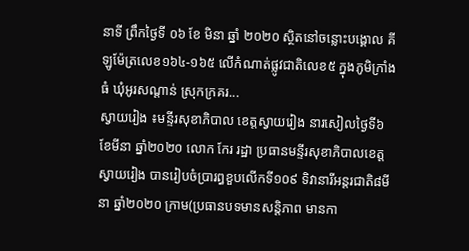នាទី ព្រឹកថ្ងៃទី ០៦ ខែ មិនា ឆ្នាំ ២០២០ ស្ថិតនៅចន្លោះបង្គោល គីឡូម៉ែត្រលេខ១៦៤-១៦៥ លើកំណាត់ផ្លូវជាតិលេខ៥ ក្នុងភូមិក្រាំងធំ ឃុំអូរសណ្តាន់ ស្រុកក្រគរ...
ស្វាយរៀង ៖មន្ទីរសុខាភិបាល ខេត្តស្វាយរៀង នារសៀលថ្ងៃទី៦ ខែមីនា ឆ្នាំ២០២០ លោក កែរ រដ្ឋា ប្រធានមន្ទីរសុខាភិបាលខេត្តស្វាយរៀង បានរៀបចំប្រារព្ធខួបលើកទី១០៩ ទិវានារីអន្តរជាតិ៨មីនា ឆ្នាំ២០២០ ក្រាម(ប្រធានបទមានសន្តិភាព មានកា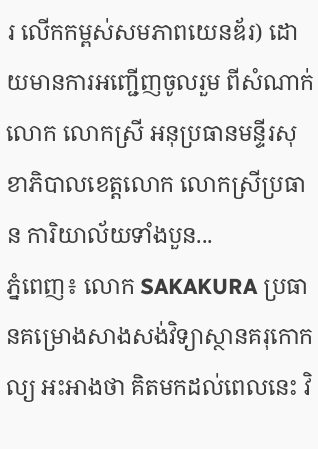រ លើកកម្ពស់សមភាពយេនឌ័រ) ដោយមានការអញ្ជើញចូលរួម ពីសំណាក់លោក លោកស្រី អនុប្រធានមន្ទីរសុខាភិបាលខេត្តលោក លោកស្រីប្រធាន ការិយាល័យទាំងបួន...
ភ្នំពេញ៖ លោក SAKAKURA ប្រធានគម្រោងសាងសង់វិទ្យាស្ថានគរុកោកល្យ អះអាងថា គិតមកដល់ពេលនេះ វិ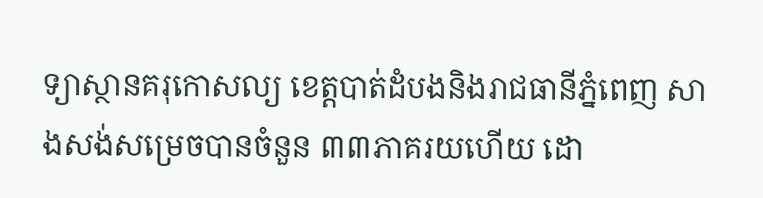ទ្យាស្ថានគរុកោសល្យ ខេត្តបាត់ដំបងនិងរាជធានីភ្នំពេញ សាងសង់សម្រេចបានចំនួន ៣៣ភាគរយហើយ ដោ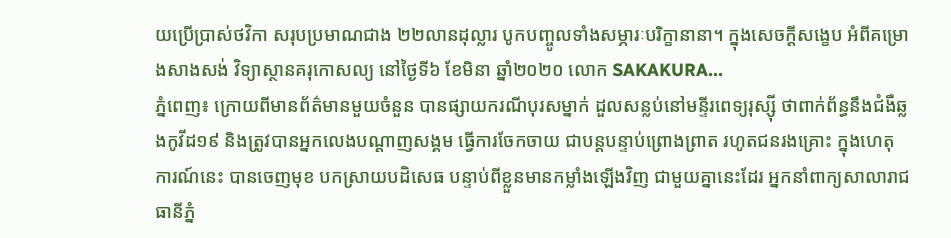យប្រើប្រាស់ថវិកា សរុបប្រមាណជាង ២២លានដុល្លារ បូកបញ្ចូលទាំងសម្ភារៈបរិក្ខានានា។ ក្នុងសេចក្ដីសង្ខេប អំពីគម្រោងសាងសង់ វិទ្យាស្ថានគរុកោសល្យ នៅថ្ងៃទី៦ ខែមិនា ឆ្នាំ២០២០ លោក SAKAKURA...
ភ្នំពេញ៖ ក្រោយពីមានព័ត៌មានមួយចំនួន បានផ្សាយករណីបុរសម្នាក់ ដួលសន្លប់នៅមន្ទីរពេទ្យរុស្ស៊ី ថាពាក់ព័ន្ធនឹងជំងឺឆ្លងកូវីដ១៩ និងត្រូវបានអ្នកលេងបណ្តាញសង្គម ធ្វើការចែកចាយ ជាបន្តបន្ទាប់ព្រោងព្រាត រហូតជនរងគ្រោះ ក្នុងហេតុការណ៍នេះ បានចេញមុខ បកស្រាយបដិសេធ បន្ទាប់ពីខ្លួនមានកម្លាំងឡើងវិញ ជាមួយគ្នានេះដែរ អ្នកនាំពាក្យសាលារាជធានីភ្នំ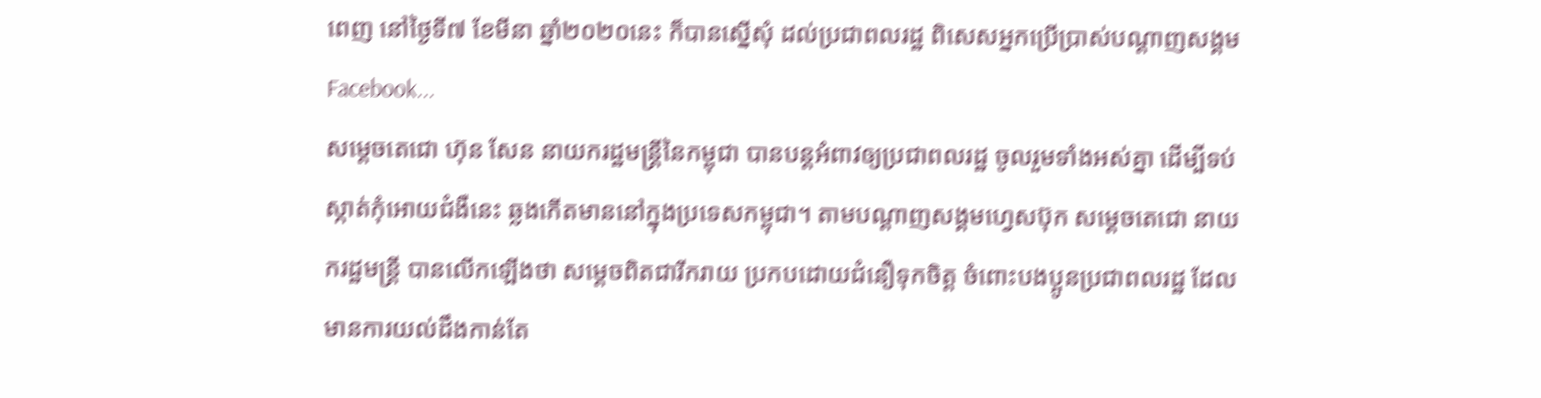ពេញ នៅថ្ងៃទី៧ ខែមីនា ឆ្នាំ២០២០នេះ ក៏បានស្នើសុំ ដល់ប្រជាពលរដ្ឋ ពិសេសអ្នកប្រើប្រាស់បណ្ដាញសង្គម Facebook...
សម្តេចតេជោ ហ៊ុន សែន នាយករដ្ឋមន្រ្តីនៃកម្ពុជា បានបន្តអំពាវឲ្យប្រជាពលរដ្ឋ ចូលរួមទាំងអស់គ្នា ដើម្បីទប់ស្កាត់កុំអោយជំងឺនេះ ឆ្លងកើតមាននៅក្នុងប្រទេសកម្ពុជា។ តាមបណ្តាញសង្គមហ្វេសប៊ុក សម្តេចតេជោ នាយករដ្ឋមន្រ្តី បានលើកឡើងថា សម្តេចពិតជារីករាយ ប្រកបដោយជំនឿទុកចិត្ត ចំពោះបងប្អូនប្រជាពលរដ្ឋ ដែលមានការយល់ដឹងកាន់តែ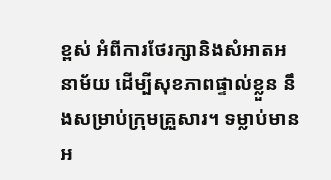ខ្ពស់ អំពីការថែរក្សានិងសំអាតអនាម័យ ដើម្បីសុខភាពផ្ទាល់ខ្លួន នឹងសម្រាប់ក្រុមគ្រួសារ។ ទម្លាប់មានអ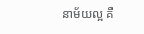នាម័យល្អ គឺ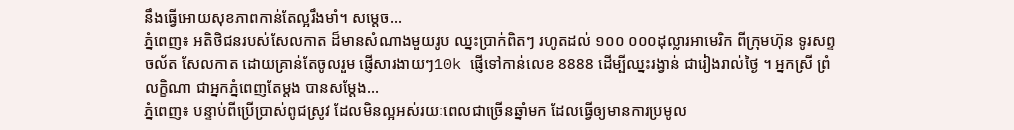នឹងធ្វើអោយសុខភាពកាន់តែល្អរឹងមាំ។ សម្តេច...
ភ្នំពេញ៖ អតិថិជនរបស់សែលកាត ដ៏មានសំណាងមួយរូប ឈ្នះប្រាក់ពិតៗ រហូតដល់ ១០០ ០០០ដុល្លារអាមេរិក ពីក្រុមហ៊ុន ទូរសព្ទចល័ត សែលកាត ដោយគ្រាន់តែចូលរួម ផ្ញើសារងាយៗ10k ផ្ញើទៅកាន់លេខ 8888 ដើម្បីឈ្នះរង្វាន់ ជារៀងរាល់ថ្ងៃ ។ អ្នកស្រី ព្រំ លក្ខិណា ជាអ្នកភ្នំពេញតែម្តង បានសម្តែង...
ភ្នំពេញ៖ បន្ទាប់ពីប្រើប្រាស់ពូជស្រូវ ដែលមិនល្អអស់រយៈពេលជាច្រើនឆ្នាំមក ដែលធ្វើឲ្យមានការប្រមូល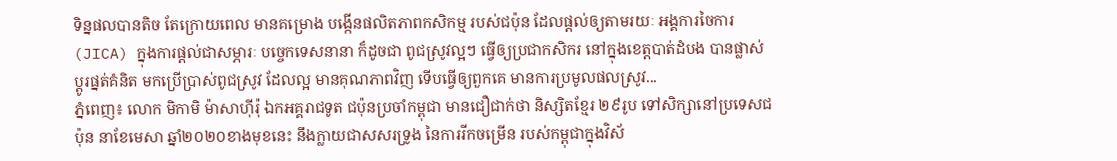ទិន្នផលបានតិច តែក្រោយពេល មានគម្រោង បង្កើនផលិតភាពកសិកម្ម របស់ជប៉ុន ដែលផ្ដល់ឲ្យតាមរយៈ អង្គការចៃការ(JICA) ក្នុងការផ្ដល់ជាសម្ភារៈ បច្ចេកទេសនានា ក៏ដូចជា ពូជស្រូវល្អៗ ធ្វើឲ្យប្រជាកសិករ នៅក្នុងខេត្តបាត់ដំបង បានផ្លាស់ប្ដូរផ្នត់គំនិត មកប្រើប្រាស់ពូជស្រូវ ដែលល្អ មានគុណភាពវិញ ទើបធ្វើឲ្យពួកគេ មានការប្រមូលផលស្រូវ...
ភ្នំពេញ៖ លោក មិកាមិ ម៉ាសាហ៊ីរ៉ុ ឯកអគ្គរាជទូត ជប៉ុនប្រចាំកម្ពុជា មានជឿជាក់ថា និស្សិតខ្មែរ ២៩រូប ទៅសិក្សានៅប្រទេសជប៉ុន នាខែមេសា ឆ្នាំ២០២០ខាងមុខនេះ នឹងក្លាយជាសសរទ្រូង នៃការរីកចម្រើន របស់កម្ពុជាក្នុងវិស័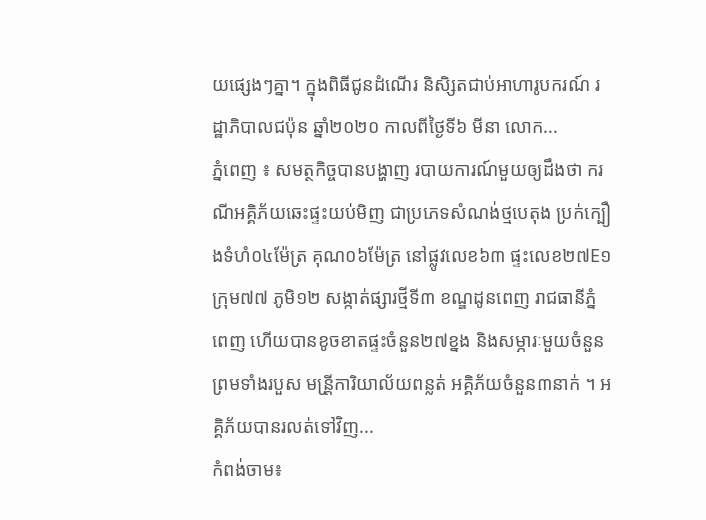យផ្សេងៗគ្នា។ ក្នុងពិធីជូនដំណើរ និសិ្សតជាប់អាហារូបករណ៍ រដ្ឋាភិបាលជប៉ុន ឆ្នាំ២០២០ កាលពីថ្ងៃទី៦ មីនា លោក...
ភ្នំពេញ ៖ សមត្ថកិច្ចបានបង្ហាញ របាយការណ៍មួយឲ្យដឹងថា ករណីអគ្គិភ័យឆេះផ្ទះយប់មិញ ជាប្រភេទសំណង់ថ្មបេតុង ប្រក់ក្បឿងទំហំ០៤ម៉ែត្រ គុណ០៦ម៉ែត្រ នៅផ្លូវលេខ៦៣ ផ្ទះលេខ២៧E១ ក្រុម៧៧ ភូមិ១២ សង្កាត់ផ្សារថី្មទី៣ ខណ្ឌដូនពេញ រាជធានីភ្នំពេញ ហើយបានខូចខាតផ្ទះចំនួន២៧ខ្នង និងសម្ភារៈមួយចំនួន ព្រមទាំងរបួស មន្រី្តការិយាល័យពន្លត់ អគ្គិភ័យចំនួន៣នាក់ ។ អគ្គិភ័យបានរលត់ទៅវិញ...
កំពង់ចាម៖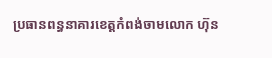ប្រធានពន្ធនាគារខេត្តកំពង់ចាមលោក ហ៊ុន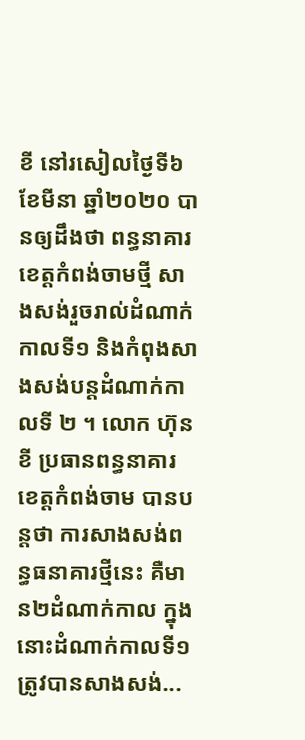ខី នៅរសៀលថ្ងៃទី៦ ខែមីនា ឆ្នាំ២០២០ បានឲ្យដឹងថា ពន្ធនាគារខេត្តកំពង់ចាមថ្មី សាងសង់រួចរាល់ដំណាក់កាលទី១ និងកំពុងសាងសង់បន្តដំណាក់កាលទី ២ ។ លោក ហ៊ុន ខី ប្រធានពន្ធនាគារខេត្តកំពង់ចាម បានបន្តថា ការសាងសង់ពន្ធធនាគារថ្មីនេះ គឺមាន២ដំណាក់កាល ក្នុងនោះដំណាក់កាលទី១ ត្រូវបានសាងសង់...